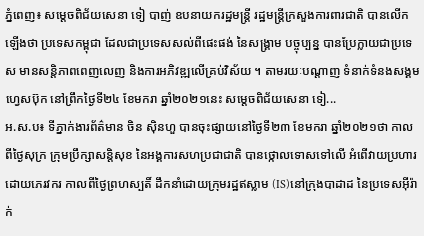ភ្នំពេញ៖ សម្ដេចពិជ័យសេនា ទៀ បាញ់ ឧបនាយករដ្ឋមន្រ្តី រដ្ឋមន្រ្តីក្រសួងការពារជាតិ បានលើកឡើងថា ប្រទេសកម្ពុជា ដែលជាប្រទេសសល់ពីផេះផង់ នៃសង្គ្រាម បច្ចុប្បន្ន បានប្រែក្លាយជាប្រទេស មានសន្តិភាពពេញលេញ និងការអភិវឌ្ឍលើគ្រប់វិស័យ ។ តាមរយៈបណ្ដាញ ទំនាក់ទំនងសង្គមហ្វេសប៊ុក នៅព្រឹកថ្ងៃទី២៤ ខែមករា ឆ្នាំ២០២១នេះ សម្ដេចពិជ័យសេនា ទៀ...
អ.ស.ប៖ ទីភ្នាក់ងារព័ត៌មាន ចិន ស៊ិនហួ បានចុះផ្សាយនៅថ្ងៃទី២៣ ខែមករា ឆ្នាំ២០២១ថា កាលពីថ្ងៃសុក្រ ក្រុមប្រឹក្សាសន្តិសុខ នៃអង្គការសហប្រជាជាតិ បានថ្កោលទោសទៅលើ អំពើវាយប្រហារ ដោយភេរវករ កាលពីថ្ងៃព្រហស្បតិ៍ ដឹកនាំដោយក្រុមរដ្ឋឥស្លាម (IS)នៅក្រុងបាដាដ នៃប្រទេសអ៊ីរ៉ាក់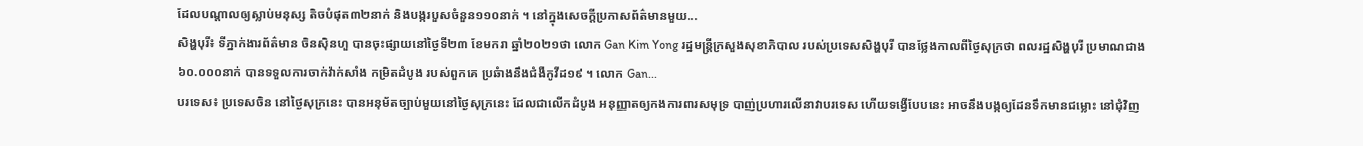ដែលបណ្តាលឲ្យស្លាប់មនុស្ស តិចបំផុត៣២នាក់ និងបង្ករបួសចំនួន១១០នាក់ ។ នៅក្នុងសេចក្តីប្រកាសព័ត៌មានមួយ...
សិង្ហបុរី៖ ទីភ្នាក់ងារព័ត៌មាន ចិនស៊ិនហួ បានចុះផ្សាយនៅថ្ងៃទី២៣ ខែមករា ឆ្នាំ២០២១ថា លោក Gan Kim Yong រដ្ឋមន្ត្រីក្រសួងសុខាភិបាល របស់ប្រទេសសិង្ហបុរី បានថ្លែងកាលពីថ្ងៃសុក្រថា ពលរដ្ឋសិង្ហបុរី ប្រមាណជាង៦០.០០០នាក់ បានទទួលការចាក់វ៉ាក់សាំង កម្រិតដំបូង របស់ពួកគេ ប្រឆំាងនឹងជំងឺកូវីដ១៩ ។ លោក Gan...
បរទេស៖ ប្រទេសចិន នៅថ្ងៃសុក្រនេះ បានអនុម័តច្បាប់មួយនៅថ្ងៃសុក្រនេះ ដែលជាលើកដំបូង អនុញ្ញាតឲ្យកងការពារសមុទ្រ បាញ់ប្រហារលើនាវាបរទេស ហើយទង្វើបែបនេះ អាចនឹងបង្កឲ្យដែនទឹកមានជម្លោះ នៅជុំវិញ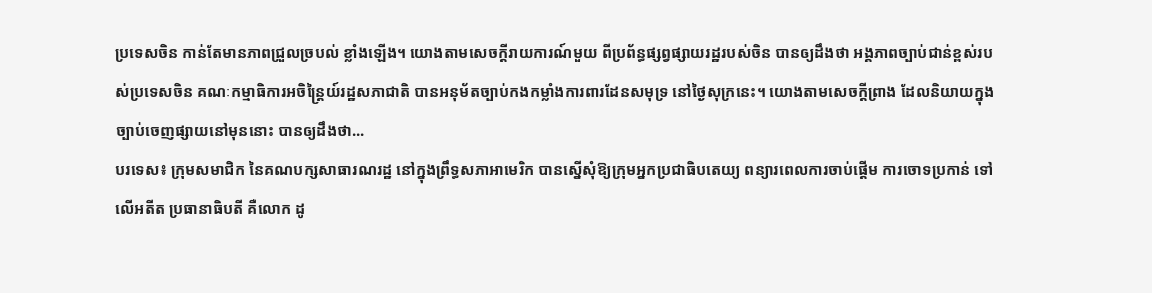ប្រទេសចិន កាន់តែមានភាពជ្រួលច្របល់ ខ្លាំងឡើង។ យោងតាមសេចក្តីរាយការណ៍មួយ ពីប្រព័ន្ធផ្សព្វផ្សាយរដ្ឋរបស់ចិន បានឲ្យដឹងថា អង្គភាពច្បាប់ជាន់ខ្ពស់របស់ប្រទេសចិន គណៈកម្មាធិការអចិន្ត្រៃយ៍រដ្ឋសភាជាតិ បានអនុម័តច្បាប់កងកម្លាំងការពារដែនសមុទ្រ នៅថ្ងៃសុក្រនេះ។ យោងតាមសេចក្តីព្រាង ដែលនិយាយក្នុងច្បាប់ចេញផ្សាយនៅមុននោះ បានឲ្យដឹងថា...
បរទេស៖ ក្រុមសមាជិក នៃគណបក្សសាធារណរដ្ឋ នៅក្នុងព្រឹទ្ធសភាអាមេរិក បានស្នើសុំឱ្យក្រុមអ្នកប្រជាធិបតេយ្យ ពន្យារពេលការចាប់ផ្តើម ការចោទប្រកាន់ ទៅលើអតីត ប្រធានាធិបតី គឺលោក ដូ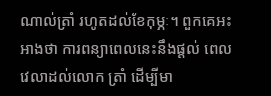ណាល់ត្រាំ រហូតដល់ខែកុម្ភៈ។ ពួកគេអះអាងថា ការពន្យាពេលនេះនឹងផ្តល់ ពេលវេលាដល់លោក ត្រាំ ដើម្បីមា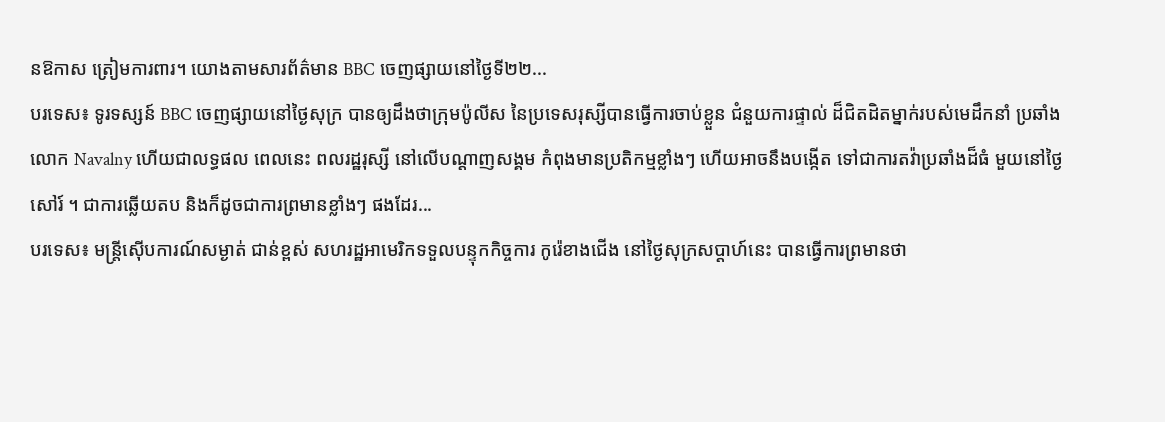នឱកាស ត្រៀមការពារ។ យោងតាមសារព័ត៌មាន BBC ចេញផ្សាយនៅថ្ងៃទី២២...
បរទេស៖ ទូរទស្សន៍ BBC ចេញផ្សាយនៅថ្ងៃសុក្រ បានឲ្យដឹងថាក្រុមប៉ូលីស នៃប្រទេសរុស្សីបានធ្វើការចាប់ខ្លួន ជំនួយការផ្ទាល់ ដ៏ជិតដិតម្នាក់របស់មេដឹកនាំ ប្រឆាំងលោក Navalny ហើយជាលទ្ធផល ពេលនេះ ពលរដ្ឋរុស្សី នៅលើបណ្តាញសង្គម កំពុងមានប្រតិកម្មខ្លាំងៗ ហើយអាចនឹងបង្កើត ទៅជាការតវ៉ាប្រឆាំងដ៏ធំ មួយនៅថ្ងៃសៅរ៍ ។ ជាការឆ្លើយតប និងក៏ដូចជាការព្រមានខ្លាំងៗ ផងដែរ...
បរទេស៖ មន្ត្រីស៊ើបការណ៍សម្ងាត់ ជាន់ខ្ពស់ សហរដ្ឋអាមេរិកទទួលបន្ទុកកិច្ចការ កូរ៉េខាងជើង នៅថ្ងៃសុក្រសប្ដាហ៍នេះ បានធ្វើការព្រមានថា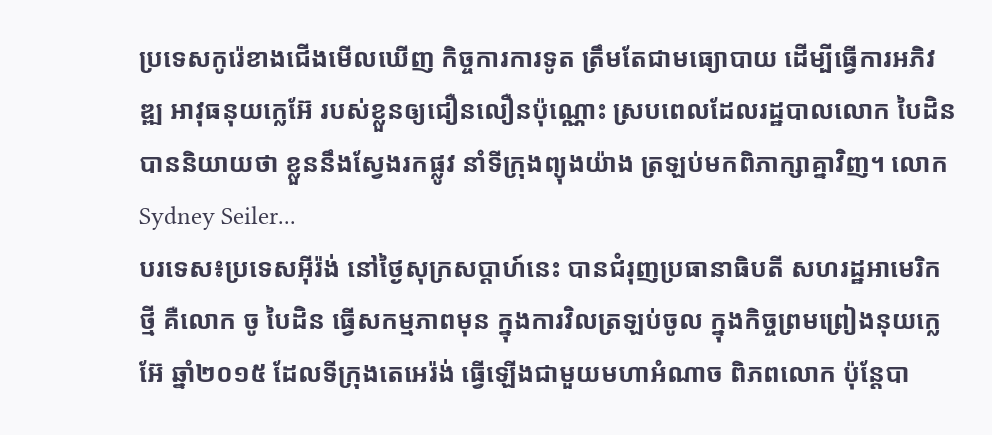ប្រទេសកូរ៉េខាងជើងមើលឃើញ កិច្ចការការទូត ត្រឹមតែជាមធ្យោបាយ ដើម្បីធ្វើការអភិវឌ្ឍ អាវុធនុយក្លេអ៊ែ របស់ខ្លួនឲ្យជឿនលឿនប៉ុណ្ណោះ ស្របពេលដែលរដ្ឋបាលលោក បៃដិន បាននិយាយថា ខ្លួននឹងស្វែងរកផ្លូវ នាំទីក្រុងព្យុងយ៉ាង ត្រឡប់មកពិភាក្សាគ្នាវិញ។ លោក Sydney Seiler...
បរទេស៖ប្រទេសអ៊ីរ៉ង់ នៅថ្ងៃសុក្រសប្ដាហ៍នេះ បានជំរុញប្រធានាធិបតី សហរដ្ឋអាមេរិកថ្មី គឺលោក ចូ បៃដិន ធ្វើសកម្មភាពមុន ក្នុងការវិលត្រឡប់ចូល ក្នុងកិច្ចព្រមព្រៀងនុយក្លេអ៊ែ ឆ្នាំ២០១៥ ដែលទីក្រុងតេអេរ៉ង់ ធ្វើឡើងជាមួយមហាអំណាច ពិភពលោក ប៉ុន្តែបា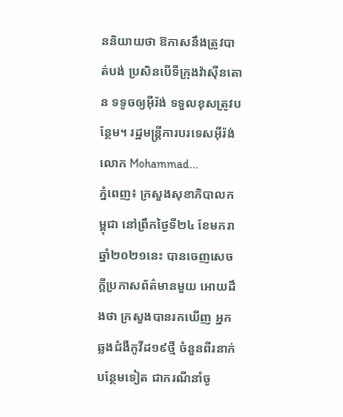ននិយាយថា ឱកាសនឹងត្រូវបាត់បង់ ប្រសិនបើទីក្រុងវ៉ាស៊ីនតោន ទទូចឲ្យអ៊ីរ៉ង់ ទទួលខុសត្រូវបន្ថែម។ រដ្ឋមន្ត្រីការបរទេសអ៊ីរ៉ង់ លោក Mohammad...
ភ្នំពេញ៖ ក្រសួងសុខាភិបាលកម្ពុជា នៅព្រឹកថ្ងៃទី២៤ ខែមករា ឆ្នាំ២០២១នេះ បានចេញសេចក្ដីប្រកាសព័ត៌មានមួយ អោយដឹងថា ក្រសួងបានរកឃើញ អ្នកឆ្លងជំងឺកូវីដ១៩ថ្មី ចំនួនពីរនាក់បន្ថែមទៀត ជាករណីនាំចូ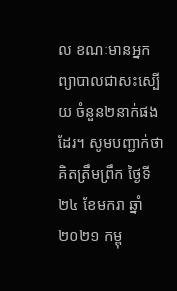ល ខណៈមានអ្នកព្យាបាលជាសះស្បើយ ចំនួន២នាក់ផងដែរ។ សូមបញ្ជាក់ថា គិតត្រឹមព្រឹក ថ្ងៃទី២៤ ខែមករា ឆ្នាំ២០២១ កម្ពុ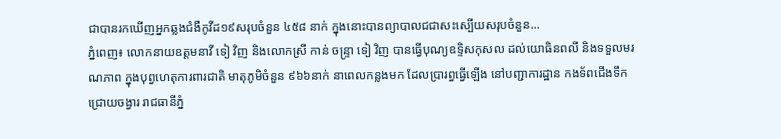ជាបានរកឃើញអ្នកឆ្លងជំងឺកូវីដ១៩សរុបចំនួន ៤៥៨ នាក់ ក្នុងនោះបានព្យាបាលជជាសះស្បើយសរុបចំនួន...
ភ្នំពេញ៖ លោកនាយឧត្ដមនាវី ទៀ វិញ និងលោកស្រី កាន់ ចន្រ្ទា ទៀ វិញ បានធ្វើបុណ្យឧទ្ទិសកុសល ដល់យោធិនពលី និងទទួលមរណភាព ក្នុងបុព្វហេតុការពារជាតិ មាតុភូមិចំនួន ៩៦៦នាក់ នាពេលកន្លងមក ដែលប្រារព្ធធ្វើឡើង នៅបញ្ជាការដ្ឋាន កងទ័ពជើងទឹក ជ្រោយចង្វារ រាជធានីភ្នំ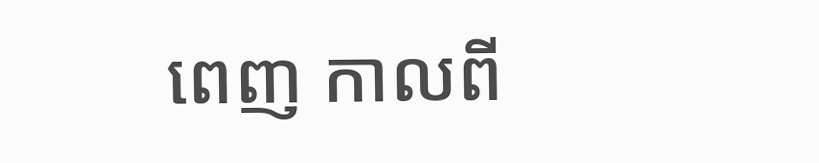ពេញ កាលពី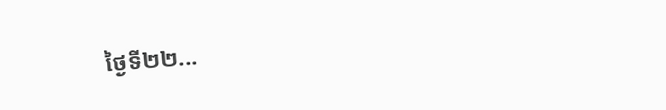ថ្ងៃទី២២...